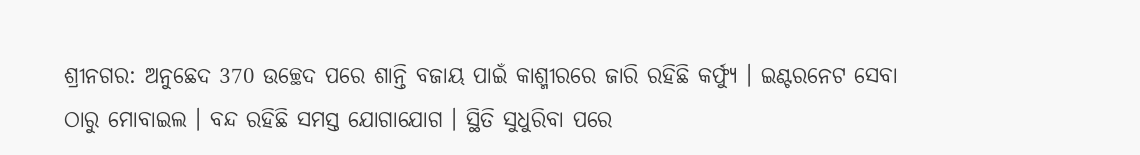ଶ୍ରୀନଗର: ଅନୁଛେଦ 370 ଉଚ୍ଛେଦ ପରେ ଶାନ୍ତି ବଜାୟ ପାଇଁ କାଶ୍ମୀରରେ ଜାରି ରହିଛି କର୍ଫ୍ୟୁ । ଇଣ୍ଟରନେଟ ସେବା ଠାରୁ ମୋବାଇଲ । ବନ୍ଦ ରହିଛି ସମସ୍ତ ଯୋଗାଯୋଗ । ସ୍ଥିତି ସୁଧୁରିବା ପରେ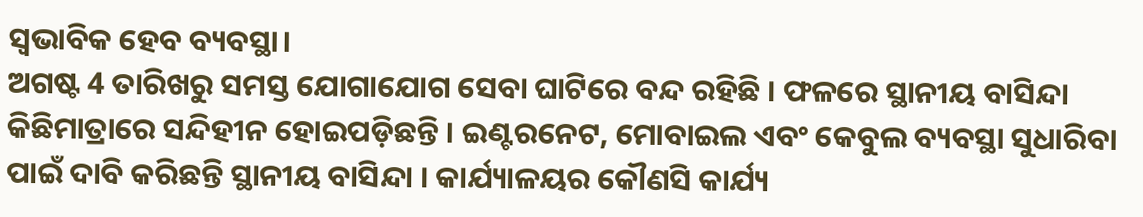ସ୍ବଭାବିକ ହେବ ବ୍ୟବସ୍ଥା।
ଅଗଷ୍ଟ 4 ତାରିଖରୁ ସମସ୍ତ ଯୋଗାଯୋଗ ସେବା ଘାଟିରେ ବନ୍ଦ ରହିଛି । ଫଳରେ ସ୍ଥାନୀୟ ବାସିନ୍ଦା କିଛିମାତ୍ରାରେ ସନ୍ଦିହୀନ ହୋଇପଡ଼ିଛନ୍ତି । ଇଣ୍ଟରନେଟ, ମୋବାଇଲ ଏବଂ କେବୁଲ ବ୍ୟବସ୍ଥା ସୁଧାରିବା ପାଇଁ ଦାବି କରିଛନ୍ତି ସ୍ଥାନୀୟ ବାସିନ୍ଦା । କାର୍ଯ୍ୟାଳୟର କୌଣସି କାର୍ଯ୍ୟ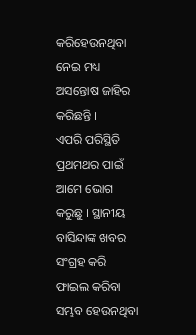କରିହେଉନଥିବା ନେଇ ମଧ୍ୟ ଅସନ୍ତୋଷ ଜାହିର କରିଛନ୍ତି ।
ଏପରି ପରିସ୍ଥିତି ପ୍ରଥମଥର ପାଇଁ ଆମେ ଭୋଗ କରୁଛୁ । ସ୍ଥାନୀୟ ବାସିନ୍ଦାଙ୍କ ଖବର ସଂଗ୍ରହ କରି ଫାଇଲ କରିବା ସମ୍ଭବ ହେଉନଥିବା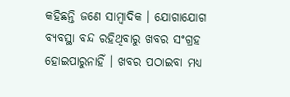କହିଛନ୍ତି ଜଣେ ସାମ୍ବାଦିକ । ଯୋଗାଯୋଗ ବ୍ୟବସ୍ଥା ବନ୍ଦ ରହିଥିବାରୁ ଖବର ସଂଗ୍ରହ ହୋଇପାରୁନାହିଁ । ଖବର ପଠାଇବା ମଧ୍ୟ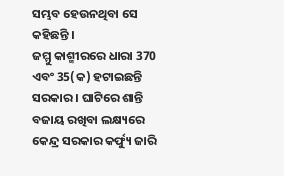ସମ୍ଭବ ହେଉନଥିବା ସେ କହିଛନ୍ତି ।
ଜମ୍ମୁ କାଶ୍ମୀରରେ ଧାରା 370 ଏବଂ 35(କ) ହଟାଇଛନ୍ତି ସରକାର । ଘାଟିରେ ଶାନ୍ତି ବଜାୟ ରଖିବା ଲକ୍ଷ୍ୟରେ କେନ୍ଦ୍ର ସରକାର କର୍ଫ୍ୟୁ ଜାରି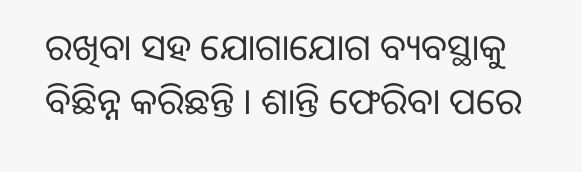ରଖିବା ସହ ଯୋଗାଯୋଗ ବ୍ୟବସ୍ଥାକୁ ବିଛିନ୍ନ କରିଛନ୍ତି । ଶାନ୍ତି ଫେରିବା ପରେ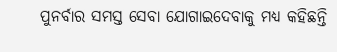ପୁନର୍ବାର ସମସ୍ତ ସେବା ଯୋଗାଇଦେବାକୁ ମଧ୍ୟ କହିଛନ୍ତି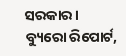ସରକାର ।
ବ୍ୟୁରୋ ରିପୋର୍ଟ,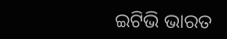ଇଟିଭି ଭାରତ